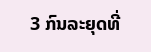3 ກົນລະຍຸດທີ່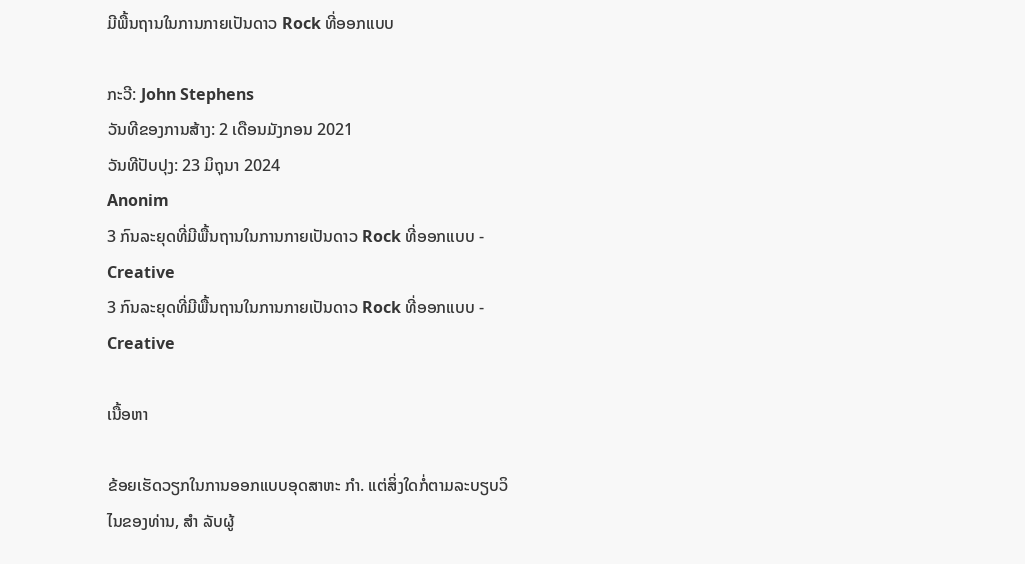ມີພື້ນຖານໃນການກາຍເປັນດາວ Rock ທີ່ອອກແບບ

ກະວີ: John Stephens
ວັນທີຂອງການສ້າງ: 2 ເດືອນມັງກອນ 2021
ວັນທີປັບປຸງ: 23 ມິຖຸນາ 2024
Anonim
3 ກົນລະຍຸດທີ່ມີພື້ນຖານໃນການກາຍເປັນດາວ Rock ທີ່ອອກແບບ - Creative
3 ກົນລະຍຸດທີ່ມີພື້ນຖານໃນການກາຍເປັນດາວ Rock ທີ່ອອກແບບ - Creative

ເນື້ອຫາ

ຂ້ອຍເຮັດວຽກໃນການອອກແບບອຸດສາຫະ ກຳ. ແຕ່ສິ່ງໃດກໍ່ຕາມລະບຽບວິໄນຂອງທ່ານ, ສຳ ລັບຜູ້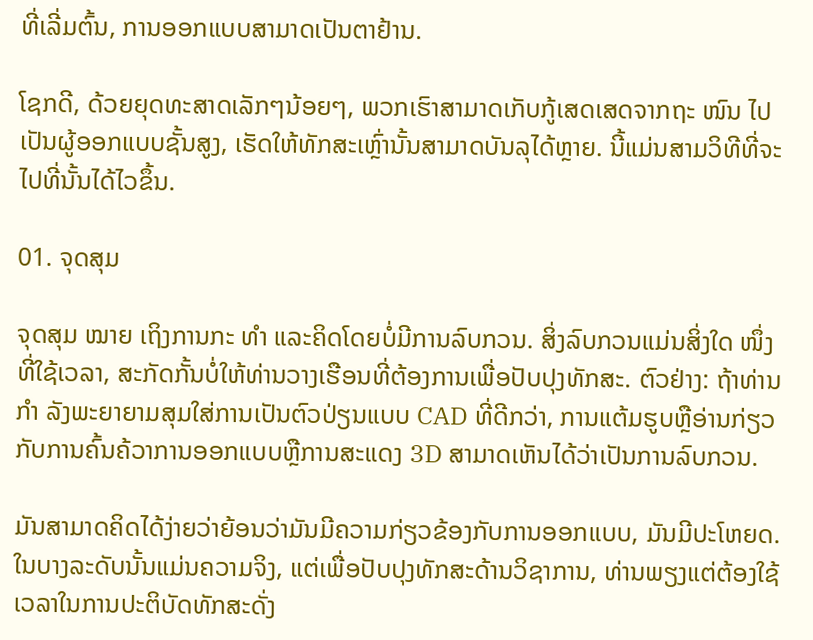ທີ່ເລີ່ມຕົ້ນ, ການອອກແບບສາມາດເປັນຕາຢ້ານ.

ໂຊກດີ, ດ້ວຍຍຸດທະສາດເລັກໆນ້ອຍໆ, ພວກເຮົາສາມາດເກັບກູ້ເສດເສດຈາກຖະ ໜົນ ໄປເປັນຜູ້ອອກແບບຊັ້ນສູງ, ເຮັດໃຫ້ທັກສະເຫຼົ່ານັ້ນສາມາດບັນລຸໄດ້ຫຼາຍ. ນີ້ແມ່ນສາມວິທີທີ່ຈະໄປທີ່ນັ້ນໄດ້ໄວຂຶ້ນ.

01. ຈຸດສຸມ

ຈຸດສຸມ ໝາຍ ເຖິງການກະ ທຳ ແລະຄິດໂດຍບໍ່ມີການລົບກວນ. ສິ່ງລົບກວນແມ່ນສິ່ງໃດ ໜຶ່ງ ທີ່ໃຊ້ເວລາ, ສະກັດກັ້ນບໍ່ໃຫ້ທ່ານວາງເຮືອນທີ່ຕ້ອງການເພື່ອປັບປຸງທັກສະ. ຕົວຢ່າງ: ຖ້າທ່ານ ກຳ ລັງພະຍາຍາມສຸມໃສ່ການເປັນຕົວປ່ຽນແບບ CAD ທີ່ດີກວ່າ, ການແຕ້ມຮູບຫຼືອ່ານກ່ຽວກັບການຄົ້ນຄ້ວາການອອກແບບຫຼືການສະແດງ 3D ສາມາດເຫັນໄດ້ວ່າເປັນການລົບກວນ.

ມັນສາມາດຄິດໄດ້ງ່າຍວ່າຍ້ອນວ່າມັນມີຄວາມກ່ຽວຂ້ອງກັບການອອກແບບ, ມັນມີປະໂຫຍດ. ໃນບາງລະດັບນັ້ນແມ່ນຄວາມຈິງ, ແຕ່ເພື່ອປັບປຸງທັກສະດ້ານວິຊາການ, ທ່ານພຽງແຕ່ຕ້ອງໃຊ້ເວລາໃນການປະຕິບັດທັກສະດັ່ງ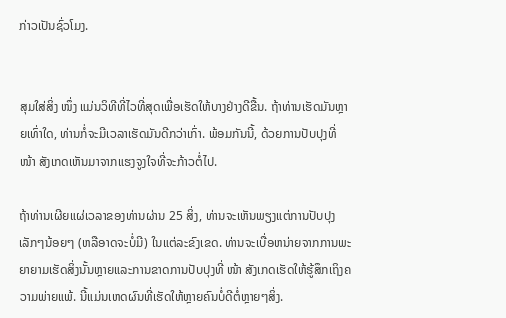ກ່າວເປັນຊົ່ວໂມງ.


ສຸມໃສ່ສິ່ງ ໜຶ່ງ ແມ່ນວິທີທີ່ໄວທີ່ສຸດເພື່ອເຮັດໃຫ້ບາງຢ່າງດີຂື້ນ. ຖ້າທ່ານເຮັດມັນຫຼາຍເທົ່າໃດ, ທ່ານກໍ່ຈະມີເວລາເຮັດມັນດີກວ່າເກົ່າ. ພ້ອມກັນນີ້, ດ້ວຍການປັບປຸງທີ່ ໜ້າ ສັງເກດເຫັນມາຈາກແຮງຈູງໃຈທີ່ຈະກ້າວຕໍ່ໄປ.

ຖ້າທ່ານເຜີຍແຜ່ເວລາຂອງທ່ານຜ່ານ 25 ສິ່ງ, ທ່ານຈະເຫັນພຽງແຕ່ການປັບປຸງເລັກໆນ້ອຍໆ (ຫລືອາດຈະບໍ່ມີ) ໃນແຕ່ລະຂົງເຂດ. ທ່ານຈະເບື່ອຫນ່າຍຈາກການພະຍາຍາມເຮັດສິ່ງນັ້ນຫຼາຍແລະການຂາດການປັບປຸງທີ່ ໜ້າ ສັງເກດເຮັດໃຫ້ຮູ້ສຶກເຖິງຄວາມພ່າຍແພ້. ນີ້ແມ່ນເຫດຜົນທີ່ເຮັດໃຫ້ຫຼາຍຄົນບໍ່ດີຕໍ່ຫຼາຍໆສິ່ງ.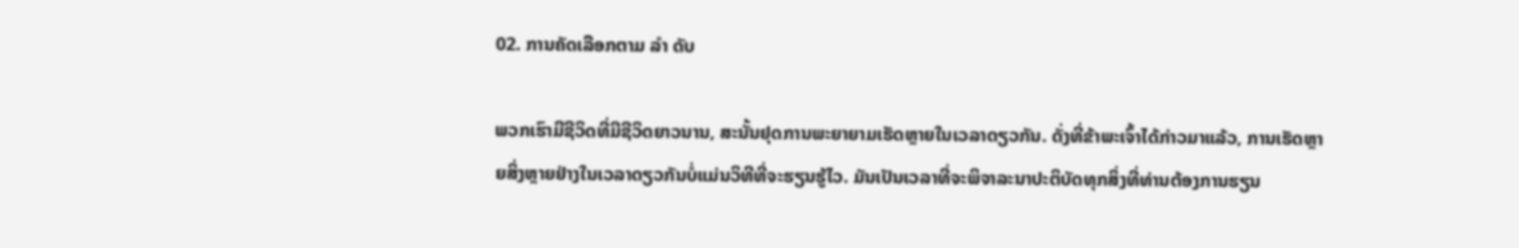02. ການຄັດເລືອກຕາມ ລຳ ດັບ

ພວກເຮົາມີຊີວິດທີ່ມີຊີວິດຍາວນານ, ສະນັ້ນຢຸດການພະຍາຍາມເຮັດຫຼາຍໃນເວລາດຽວກັນ. ດັ່ງທີ່ຂ້າພະເຈົ້າໄດ້ກ່າວມາແລ້ວ, ການເຮັດຫຼາຍສິ່ງຫຼາຍຢ່າງໃນເວລາດຽວກັນບໍ່ແມ່ນວິທີທີ່ຈະຮຽນຮູ້ໄວ. ມັນເປັນເວລາທີ່ຈະພິຈາລະນາປະຕິບັດທຸກສິ່ງທີ່ທ່ານຕ້ອງການຮຽນ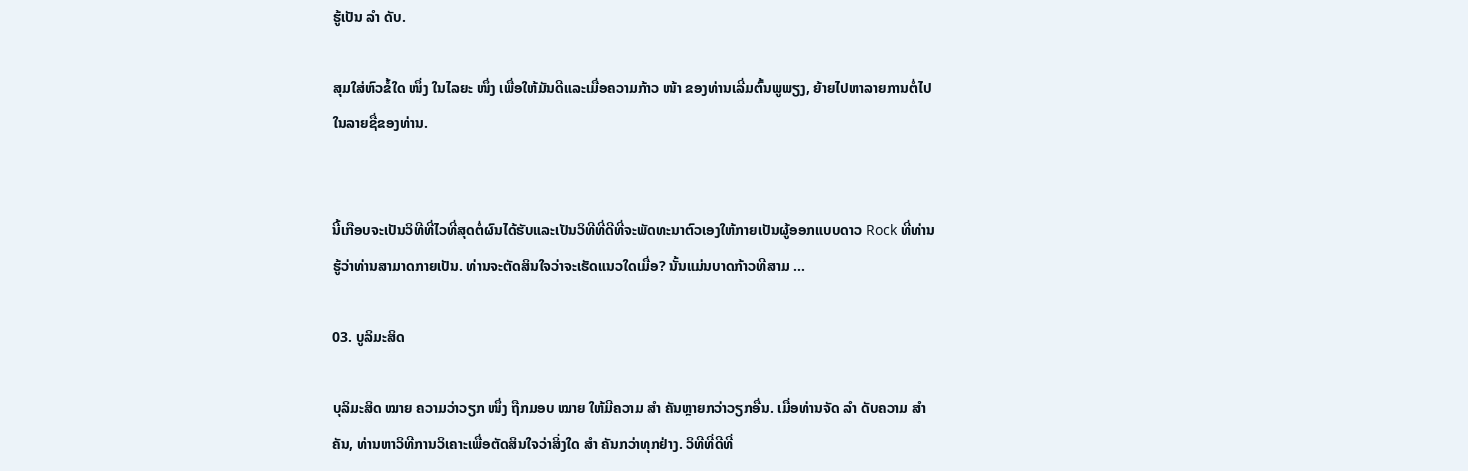ຮູ້ເປັນ ລຳ ດັບ.

ສຸມໃສ່ຫົວຂໍ້ໃດ ໜຶ່ງ ໃນໄລຍະ ໜຶ່ງ ເພື່ອໃຫ້ມັນດີແລະເມື່ອຄວາມກ້າວ ໜ້າ ຂອງທ່ານເລີ່ມຕົ້ນພູພຽງ, ຍ້າຍໄປຫາລາຍການຕໍ່ໄປໃນລາຍຊື່ຂອງທ່ານ.


ນີ້ເກືອບຈະເປັນວິທີທີ່ໄວທີ່ສຸດຕໍ່ຜົນໄດ້ຮັບແລະເປັນວິທີທີ່ດີທີ່ຈະພັດທະນາຕົວເອງໃຫ້ກາຍເປັນຜູ້ອອກແບບດາວ Rock ທີ່ທ່ານຮູ້ວ່າທ່ານສາມາດກາຍເປັນ. ທ່ານຈະຕັດສິນໃຈວ່າຈະເຮັດແນວໃດເມື່ອ? ນັ້ນແມ່ນບາດກ້າວທີສາມ ...

03. ບູລິມະສິດ

ບຸລິມະສິດ ໝາຍ ຄວາມວ່າວຽກ ໜຶ່ງ ຖືກມອບ ໝາຍ ໃຫ້ມີຄວາມ ສຳ ຄັນຫຼາຍກວ່າວຽກອື່ນ. ເມື່ອທ່ານຈັດ ລຳ ດັບຄວາມ ສຳ ຄັນ, ທ່ານຫາວິທີການວິເຄາະເພື່ອຕັດສິນໃຈວ່າສິ່ງໃດ ສຳ ຄັນກວ່າທຸກຢ່າງ. ວິທີທີ່ດີທີ່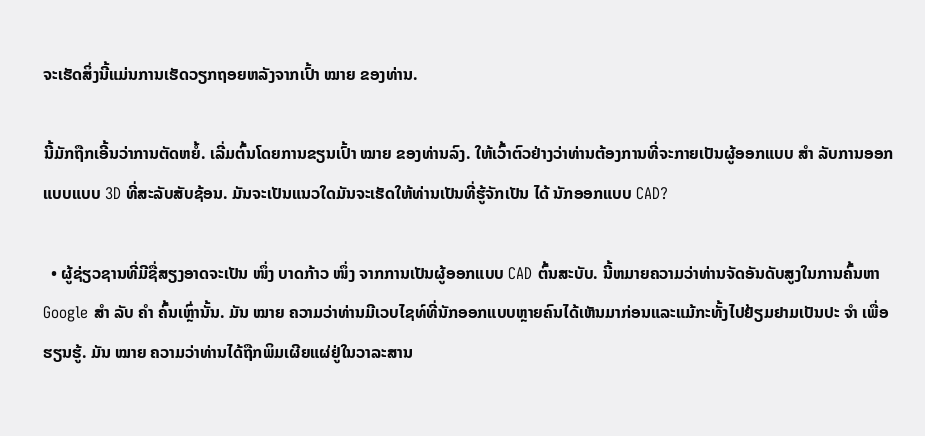ຈະເຮັດສິ່ງນີ້ແມ່ນການເຮັດວຽກຖອຍຫລັງຈາກເປົ້າ ໝາຍ ຂອງທ່ານ.

ນີ້ມັກຖືກເອີ້ນວ່າການຕັດຫຍໍ້. ເລີ່ມຕົ້ນໂດຍການຂຽນເປົ້າ ໝາຍ ຂອງທ່ານລົງ. ໃຫ້ເວົ້າຕົວຢ່າງວ່າທ່ານຕ້ອງການທີ່ຈະກາຍເປັນຜູ້ອອກແບບ ສຳ ລັບການອອກແບບແບບ 3D ທີ່ສະລັບສັບຊ້ອນ. ມັນຈະເປັນແນວໃດມັນຈະເຮັດໃຫ້ທ່ານເປັນທີ່ຮູ້ຈັກເປັນ ໄດ້ ນັກອອກແບບ CAD?

  • ຜູ້ຊ່ຽວຊານທີ່ມີຊື່ສຽງອາດຈະເປັນ ໜຶ່ງ ບາດກ້າວ ໜຶ່ງ ຈາກການເປັນຜູ້ອອກແບບ CAD ຕົ້ນສະບັບ. ນີ້ຫມາຍຄວາມວ່າທ່ານຈັດອັນດັບສູງໃນການຄົ້ນຫາ Google ສຳ ລັບ ຄຳ ຄົ້ນເຫຼົ່ານັ້ນ. ມັນ ໝາຍ ຄວາມວ່າທ່ານມີເວບໄຊທ໌ທີ່ນັກອອກແບບຫຼາຍຄົນໄດ້ເຫັນມາກ່ອນແລະແມ້ກະທັ້ງໄປຢ້ຽມຢາມເປັນປະ ຈຳ ເພື່ອຮຽນຮູ້. ມັນ ໝາຍ ຄວາມວ່າທ່ານໄດ້ຖືກພິມເຜີຍແຜ່ຢູ່ໃນວາລະສານ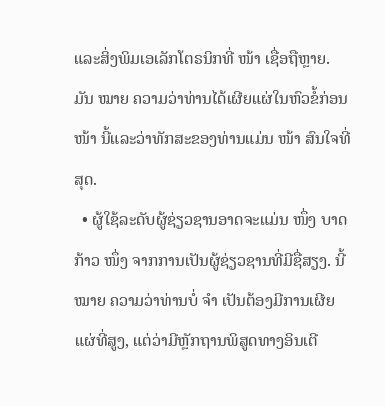ແລະສິ່ງພິມເອເລັກໂຕຣນິກທີ່ ໜ້າ ເຊື່ອຖືຫຼາຍ. ມັນ ໝາຍ ຄວາມວ່າທ່ານໄດ້ເຜີຍແຜ່ໃນຫົວຂໍ້ກ່ອນ ໜ້າ ນີ້ແລະວ່າທັກສະຂອງທ່ານແມ່ນ ໜ້າ ສົນໃຈທີ່ສຸດ.
  • ຜູ້ໃຊ້ລະດັບຜູ້ຊ່ຽວຊານອາດຈະແມ່ນ ໜຶ່ງ ບາດກ້າວ ໜຶ່ງ ຈາກການເປັນຜູ້ຊ່ຽວຊານທີ່ມີຊື່ສຽງ. ນີ້ ໝາຍ ຄວາມວ່າທ່ານບໍ່ ຈຳ ເປັນຕ້ອງມີການເຜີຍແຜ່ທີ່ສູງ, ແຕ່ວ່າມີຫຼັກຖານພິສູດທາງອິນເຕີ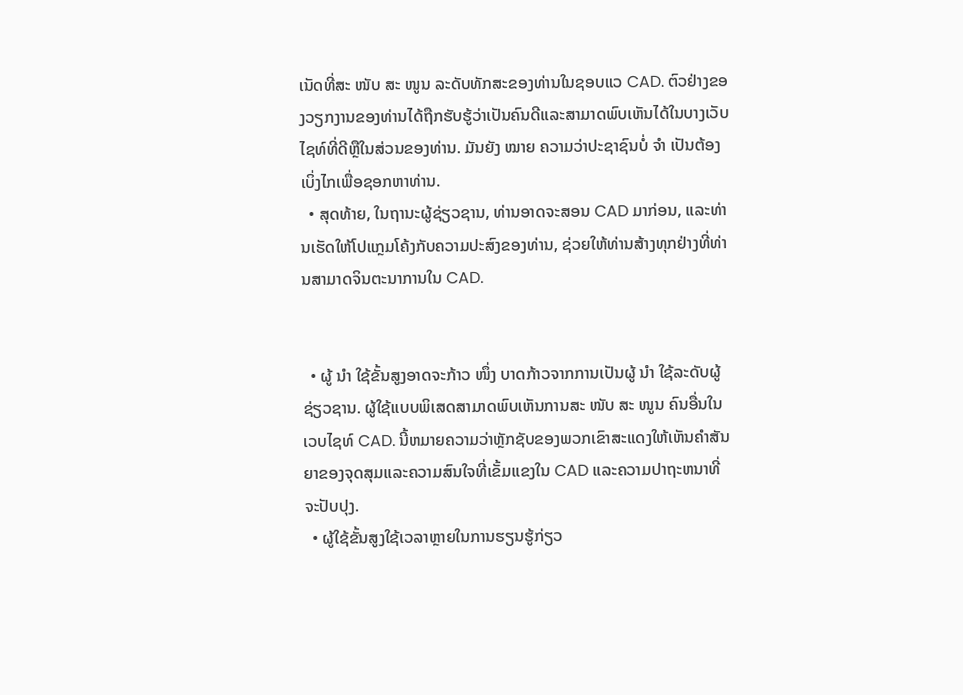ເນັດທີ່ສະ ໜັບ ສະ ໜູນ ລະດັບທັກສະຂອງທ່ານໃນຊອບແວ CAD. ຕົວຢ່າງຂອງວຽກງານຂອງທ່ານໄດ້ຖືກຮັບຮູ້ວ່າເປັນຄົນດີແລະສາມາດພົບເຫັນໄດ້ໃນບາງເວັບໄຊທ໌ທີ່ດີຫຼືໃນສ່ວນຂອງທ່ານ. ມັນຍັງ ໝາຍ ຄວາມວ່າປະຊາຊົນບໍ່ ຈຳ ເປັນຕ້ອງເບິ່ງໄກເພື່ອຊອກຫາທ່ານ.
  • ສຸດທ້າຍ, ໃນຖານະຜູ້ຊ່ຽວຊານ, ທ່ານອາດຈະສອນ CAD ມາກ່ອນ, ແລະທ່ານເຮັດໃຫ້ໂປແກຼມໂຄ້ງກັບຄວາມປະສົງຂອງທ່ານ, ຊ່ວຍໃຫ້ທ່ານສ້າງທຸກຢ່າງທີ່ທ່ານສາມາດຈິນຕະນາການໃນ CAD.


  • ຜູ້ ນຳ ໃຊ້ຂັ້ນສູງອາດຈະກ້າວ ໜຶ່ງ ບາດກ້າວຈາກການເປັນຜູ້ ນຳ ໃຊ້ລະດັບຜູ້ຊ່ຽວຊານ. ຜູ້ໃຊ້ແບບພິເສດສາມາດພົບເຫັນການສະ ໜັບ ສະ ໜູນ ຄົນອື່ນໃນເວບໄຊທ໌ CAD. ນີ້ຫມາຍຄວາມວ່າຫຼັກຊັບຂອງພວກເຂົາສະແດງໃຫ້ເຫັນຄໍາສັນຍາຂອງຈຸດສຸມແລະຄວາມສົນໃຈທີ່ເຂັ້ມແຂງໃນ CAD ແລະຄວາມປາຖະຫນາທີ່ຈະປັບປຸງ.
  • ຜູ້ໃຊ້ຂັ້ນສູງໃຊ້ເວລາຫຼາຍໃນການຮຽນຮູ້ກ່ຽວ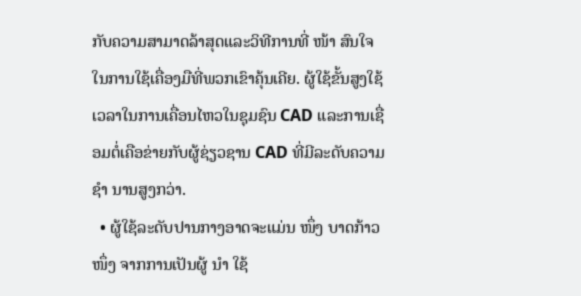ກັບຄວາມສາມາດລ້າສຸດແລະວິທີການທີ່ ໜ້າ ສົນໃຈໃນການໃຊ້ເຄື່ອງມືທີ່ພວກເຂົາຄຸ້ນເຄີຍ. ຜູ້ໃຊ້ຂັ້ນສູງໃຊ້ເວລາໃນການເຄື່ອນໄຫວໃນຊຸມຊົນ CAD ແລະການເຊື່ອມຕໍ່ເຄືອຂ່າຍກັບຜູ້ຊ່ຽວຊານ CAD ທີ່ມີລະດັບຄວາມ ຊຳ ນານສູງກວ່າ.
  • ຜູ້ໃຊ້ລະດັບປານກາງອາດຈະແມ່ນ ໜຶ່ງ ບາດກ້າວ ໜຶ່ງ ຈາກການເປັນຜູ້ ນຳ ໃຊ້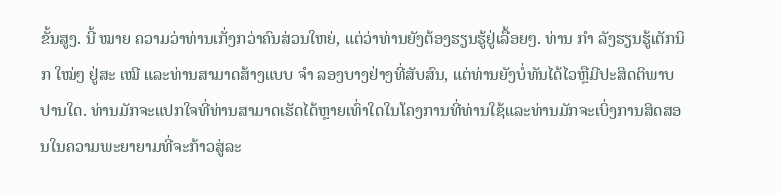ຂັ້ນສູງ. ນີ້ ໝາຍ ຄວາມວ່າທ່ານເກັ່ງກວ່າຄົນສ່ວນໃຫຍ່, ແຕ່ວ່າທ່ານຍັງຕ້ອງຮຽນຮູ້ຢູ່ເລື້ອຍໆ. ທ່ານ ກຳ ລັງຮຽນຮູ້ເຕັກນິກ ໃໝ່ໆ ຢູ່ສະ ເໝີ ແລະທ່ານສາມາດສ້າງແບບ ຈຳ ລອງບາງຢ່າງທີ່ສັບສົນ, ແຕ່ທ່ານຍັງບໍ່ທັນໄດ້ໄວຫຼືມີປະສິດຕິພາບປານໃດ. ທ່ານມັກຈະແປກໃຈທີ່ທ່ານສາມາດເຮັດໄດ້ຫຼາຍເທົ່າໃດໃນໂຄງການທີ່ທ່ານໃຊ້ແລະທ່ານມັກຈະເບິ່ງການສິດສອນໃນຄວາມພະຍາຍາມທີ່ຈະກ້າວສູ່ລະ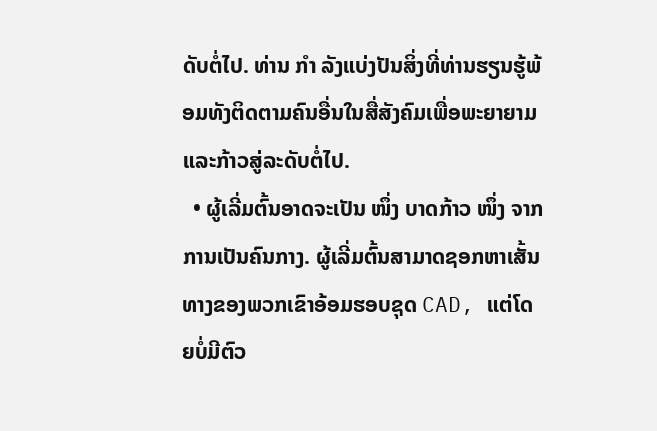ດັບຕໍ່ໄປ. ທ່ານ ກຳ ລັງແບ່ງປັນສິ່ງທີ່ທ່ານຮຽນຮູ້ພ້ອມທັງຕິດຕາມຄົນອື່ນໃນສື່ສັງຄົມເພື່ອພະຍາຍາມແລະກ້າວສູ່ລະດັບຕໍ່ໄປ.
  • ຜູ້ເລີ່ມຕົ້ນອາດຈະເປັນ ໜຶ່ງ ບາດກ້າວ ໜຶ່ງ ຈາກການເປັນຄົນກາງ. ຜູ້ເລີ່ມຕົ້ນສາມາດຊອກຫາເສັ້ນທາງຂອງພວກເຂົາອ້ອມຮອບຊຸດ CAD, ແຕ່ໂດຍບໍ່ມີຕົວ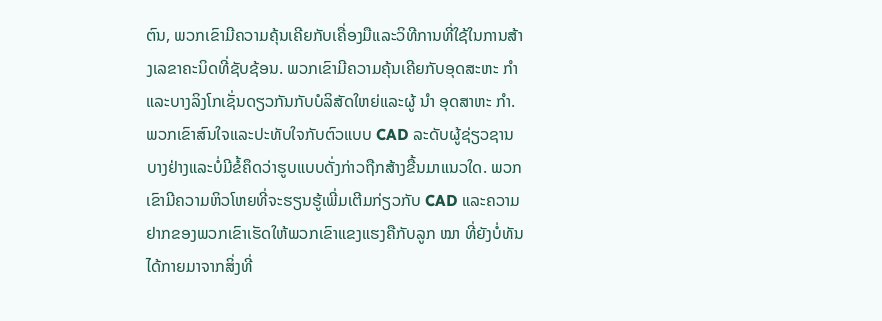ຕົນ, ພວກເຂົາມີຄວາມຄຸ້ນເຄີຍກັບເຄື່ອງມືແລະວິທີການທີ່ໃຊ້ໃນການສ້າງເລຂາຄະນິດທີ່ຊັບຊ້ອນ. ພວກເຂົາມີຄວາມຄຸ້ນເຄີຍກັບອຸດສະຫະ ກຳ ແລະບາງລິງໂກເຊັ່ນດຽວກັນກັບບໍລິສັດໃຫຍ່ແລະຜູ້ ນຳ ອຸດສາຫະ ກຳ. ພວກເຂົາສົນໃຈແລະປະທັບໃຈກັບຕົວແບບ CAD ລະດັບຜູ້ຊ່ຽວຊານບາງຢ່າງແລະບໍ່ມີຂໍ້ຄຶດວ່າຮູບແບບດັ່ງກ່າວຖືກສ້າງຂື້ນມາແນວໃດ. ພວກເຂົາມີຄວາມຫິວໂຫຍທີ່ຈະຮຽນຮູ້ເພີ່ມເຕີມກ່ຽວກັບ CAD ແລະຄວາມຢາກຂອງພວກເຂົາເຮັດໃຫ້ພວກເຂົາແຂງແຮງຄືກັບລູກ ໝາ ທີ່ຍັງບໍ່ທັນໄດ້ກາຍມາຈາກສິ່ງທີ່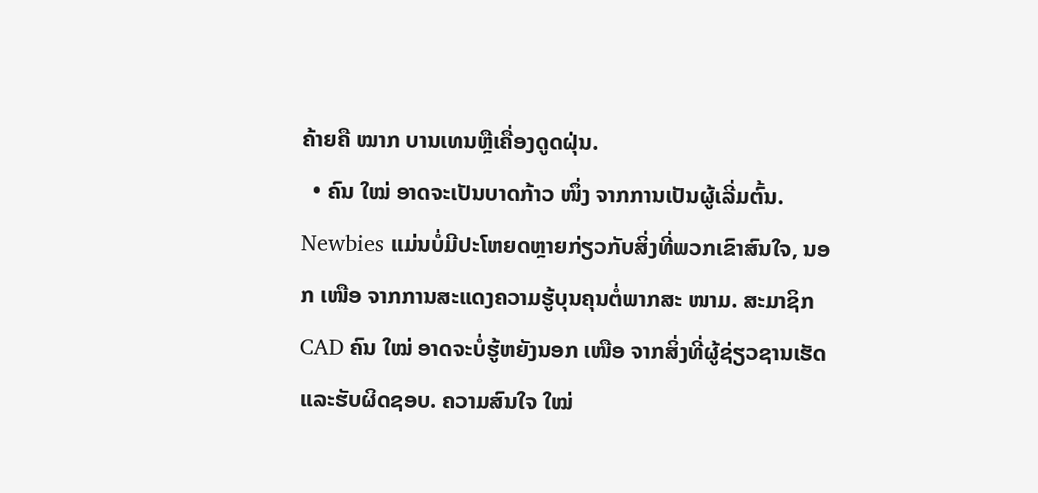ຄ້າຍຄື ໝາກ ບານເທນຫຼືເຄື່ອງດູດຝຸ່ນ.
  • ຄົນ ໃໝ່ ອາດຈະເປັນບາດກ້າວ ໜຶ່ງ ຈາກການເປັນຜູ້ເລີ່ມຕົ້ນ. Newbies ແມ່ນບໍ່ມີປະໂຫຍດຫຼາຍກ່ຽວກັບສິ່ງທີ່ພວກເຂົາສົນໃຈ, ນອກ ເໜືອ ຈາກການສະແດງຄວາມຮູ້ບຸນຄຸນຕໍ່ພາກສະ ໜາມ. ສະມາຊິກ CAD ຄົນ ໃໝ່ ອາດຈະບໍ່ຮູ້ຫຍັງນອກ ເໜືອ ຈາກສິ່ງທີ່ຜູ້ຊ່ຽວຊານເຮັດແລະຮັບຜິດຊອບ. ຄວາມສົນໃຈ ໃໝ່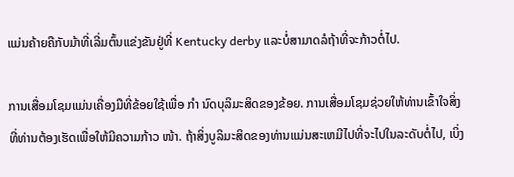ແມ່ນຄ້າຍຄືກັບມ້າທີ່ເລີ່ມຕົ້ນແຂ່ງຂັນຢູ່ທີ່ Kentucky derby ແລະບໍ່ສາມາດລໍຖ້າທີ່ຈະກ້າວຕໍ່ໄປ.

ການເສື່ອມໂຊມແມ່ນເຄື່ອງມືທີ່ຂ້ອຍໃຊ້ເພື່ອ ກຳ ນົດບຸລິມະສິດຂອງຂ້ອຍ. ການເສື່ອມໂຊມຊ່ວຍໃຫ້ທ່ານເຂົ້າໃຈສິ່ງທີ່ທ່ານຕ້ອງເຮັດເພື່ອໃຫ້ມີຄວາມກ້າວ ໜ້າ. ຖ້າສິ່ງບູລິມະສິດຂອງທ່ານແມ່ນສະເຫມີໄປທີ່ຈະໄປໃນລະດັບຕໍ່ໄປ, ເບິ່ງ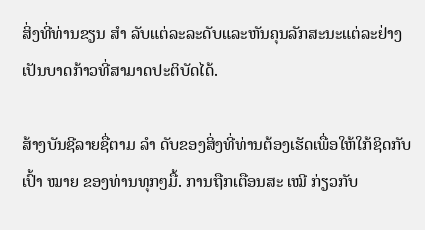ສິ່ງທີ່ທ່ານຂຽນ ສຳ ລັບແຕ່ລະລະດັບແລະຫັນຄຸນລັກສະນະແຕ່ລະຢ່າງເປັນບາດກ້າວທີ່ສາມາດປະຕິບັດໄດ້.

ສ້າງບັນຊີລາຍຊື່ຕາມ ລຳ ດັບຂອງສິ່ງທີ່ທ່ານຕ້ອງເຮັດເພື່ອໃຫ້ໃກ້ຊິດກັບເປົ້າ ໝາຍ ຂອງທ່ານທຸກໆມື້. ການຖືກເຕືອນສະ ເໝີ ກ່ຽວກັບ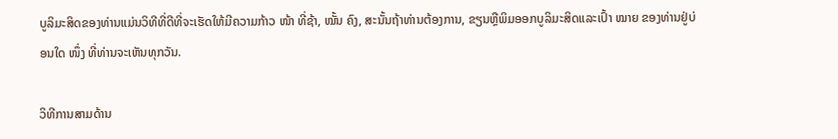ບູລິມະສິດຂອງທ່ານແມ່ນວິທີທີ່ດີທີ່ຈະເຮັດໃຫ້ມີຄວາມກ້າວ ໜ້າ ທີ່ຊ້າ, ໝັ້ນ ຄົງ, ສະນັ້ນຖ້າທ່ານຕ້ອງການ, ຂຽນຫຼືພິມອອກບູລິມະສິດແລະເປົ້າ ໝາຍ ຂອງທ່ານຢູ່ບ່ອນໃດ ໜຶ່ງ ທີ່ທ່ານຈະເຫັນທຸກວັນ.

ວິທີການສາມດ້ານ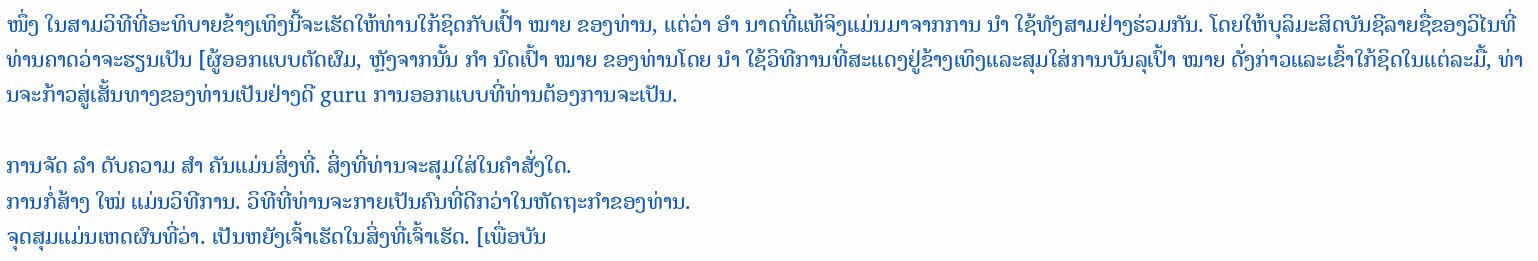ໜຶ່ງ ໃນສາມວິທີທີ່ອະທິບາຍຂ້າງເທິງນີ້ຈະເຮັດໃຫ້ທ່ານໃກ້ຊິດກັບເປົ້າ ໝາຍ ຂອງທ່ານ, ແຕ່ວ່າ ອຳ ນາດທີ່ແທ້ຈິງແມ່ນມາຈາກການ ນຳ ໃຊ້ທັງສາມຢ່າງຮ່ວມກັນ. ໂດຍໃຫ້ບຸລິມະສິດບັນຊີລາຍຊື່ຂອງວິໄນທີ່ທ່ານຄາດວ່າຈະຮຽນເປັນ [ຜູ້ອອກແບບຕັດຜົມ, ຫຼັງຈາກນັ້ນ ກຳ ນົດເປົ້າ ໝາຍ ຂອງທ່ານໂດຍ ນຳ ໃຊ້ວິທີການທີ່ສະແດງຢູ່ຂ້າງເທິງແລະສຸມໃສ່ການບັນລຸເປົ້າ ໝາຍ ດັ່ງກ່າວແລະເຂົ້າໃກ້ຊິດໃນແຕ່ລະມື້, ທ່ານຈະກ້າວສູ່ເສັ້ນທາງຂອງທ່ານເປັນຢ່າງດີ guru ການອອກແບບທີ່ທ່ານຕ້ອງການຈະເປັນ.

ການຈັດ ລຳ ດັບຄວາມ ສຳ ຄັນແມ່ນສິ່ງທີ່. ສິ່ງທີ່ທ່ານຈະສຸມໃສ່ໃນຄໍາສັ່ງໃດ.
ການກໍ່ສ້າງ ໃໝ່ ແມ່ນວິທີການ. ວິທີທີ່ທ່ານຈະກາຍເປັນຄົນທີ່ດີກວ່າໃນຫັດຖະກໍາຂອງທ່ານ.
ຈຸດສຸມແມ່ນເຫດຜົນທີ່ວ່າ. ເປັນຫຍັງເຈົ້າເຮັດໃນສິ່ງທີ່ເຈົ້າເຮັດ. [ເພື່ອບັນ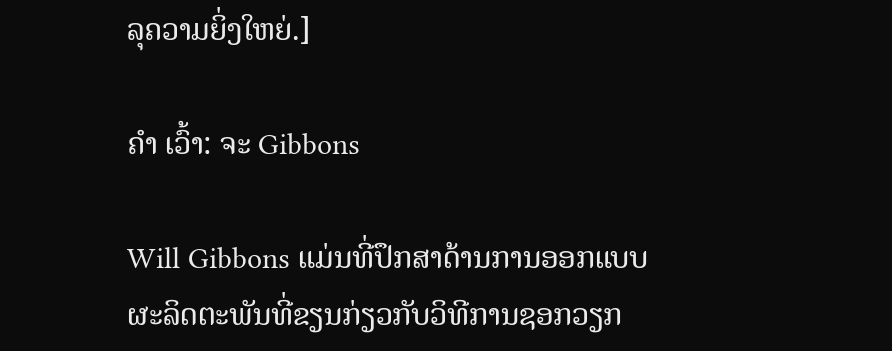ລຸຄວາມຍິ່ງໃຫຍ່.]

ຄຳ ເວົ້າ: ຈະ Gibbons

Will Gibbons ແມ່ນທີ່ປຶກສາດ້ານການອອກແບບຜະລິດຕະພັນທີ່ຂຽນກ່ຽວກັບວິທີການຊອກວຽກ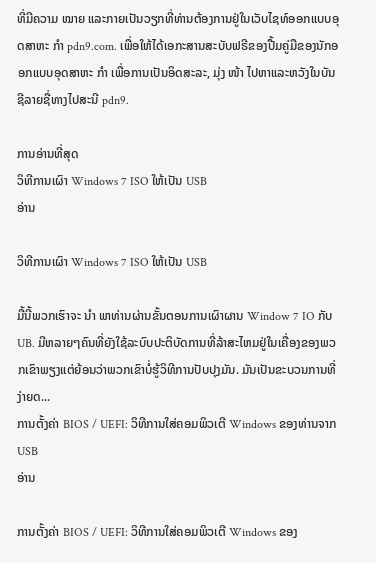ທີ່ມີຄວາມ ໝາຍ ແລະກາຍເປັນວຽກທີ່ທ່ານຕ້ອງການຢູ່ໃນເວັບໄຊທ໌ອອກແບບອຸດສາຫະ ກຳ pdn9.com. ເພື່ອໃຫ້ໄດ້ເອກະສານສະບັບຟຣີຂອງປື້ມຄູ່ມືຂອງນັກອອກແບບອຸດສາຫະ ກຳ ເພື່ອການເປັນອິດສະລະ, ມຸ່ງ ໜ້າ ໄປຫາແລະຫວັງໃນບັນຊີລາຍຊື່ທາງໄປສະນີ pdn9.

ການອ່ານທີ່ສຸດ
ວິທີການເຜົາ Windows 7 ISO ໃຫ້ເປັນ USB
ອ່ານ

ວິທີການເຜົາ Windows 7 ISO ໃຫ້ເປັນ USB

ມື້ນີ້ພວກເຮົາຈະ ນຳ ພາທ່ານຜ່ານຂັ້ນຕອນການເຜົາຜານ Window 7 IO ກັບ UB. ມີຫລາຍໆຄົນທີ່ຍັງໃຊ້ລະບົບປະຕິບັດການທີ່ລ້າສະໄຫມຢູ່ໃນເຄື່ອງຂອງພວກເຂົາພຽງແຕ່ຍ້ອນວ່າພວກເຂົາບໍ່ຮູ້ວິທີການປັບປຸງມັນ. ມັນເປັນຂະບວນການທີ່ງ່າຍດ...
ການຕັ້ງຄ່າ BIOS / UEFI: ວິທີການໃສ່ຄອມພິວເຕີ Windows ຂອງທ່ານຈາກ USB
ອ່ານ

ການຕັ້ງຄ່າ BIOS / UEFI: ວິທີການໃສ່ຄອມພິວເຕີ Windows ຂອງ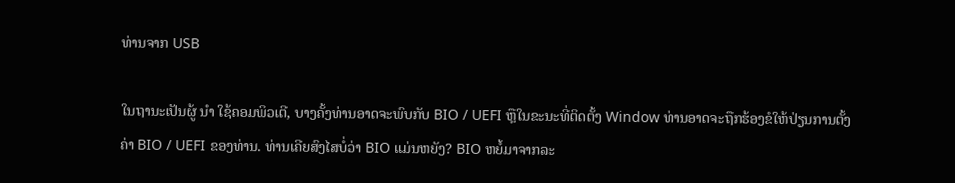ທ່ານຈາກ USB

ໃນຖານະເປັນຜູ້ ນຳ ໃຊ້ຄອມພິວເຕີ, ບາງຄັ້ງທ່ານອາດຈະພົບກັບ BIO / UEFI ຫຼືໃນຂະນະທີ່ຕິດຕັ້ງ Window ທ່ານອາດຈະຖືກຮ້ອງຂໍໃຫ້ປ່ຽນການຕັ້ງຄ່າ BIO / UEFI ຂອງທ່ານ. ທ່ານເຄີຍສົງໄສບໍ່ວ່າ BIO ແມ່ນຫຍັງ? BIO ຫຍໍ້ມາຈາກລະ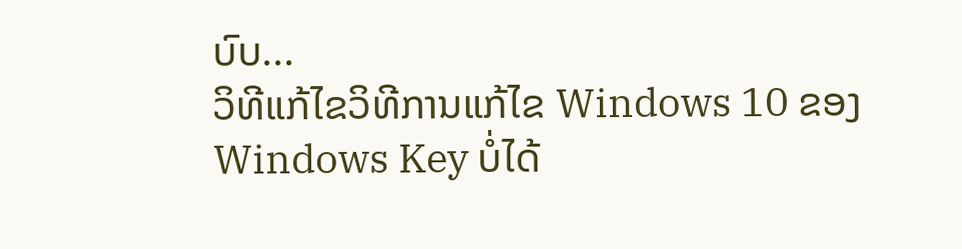ບົບ...
ວິທີແກ້ໄຂວິທີການແກ້ໄຂ Windows 10 ຂອງ Windows Key ບໍ່ໄດ້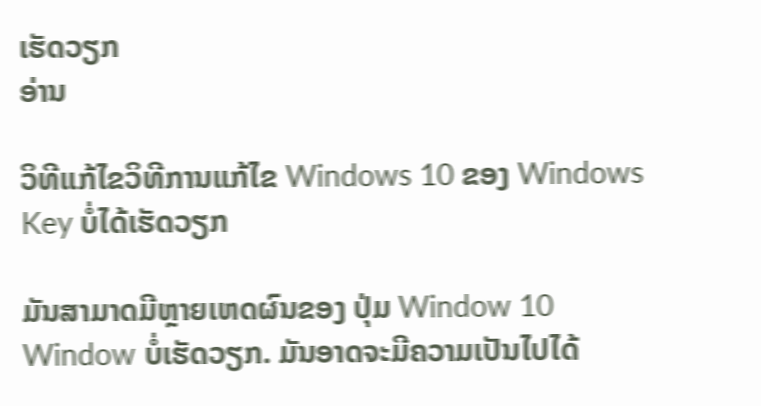ເຮັດວຽກ
ອ່ານ

ວິທີແກ້ໄຂວິທີການແກ້ໄຂ Windows 10 ຂອງ Windows Key ບໍ່ໄດ້ເຮັດວຽກ

ມັນສາມາດມີຫຼາຍເຫດຜົນຂອງ ປຸ່ມ Window 10 Window ບໍ່ເຮັດວຽກ. ມັນອາດຈະມີຄວາມເປັນໄປໄດ້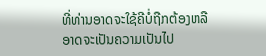ທີ່ທ່ານອາດຈະໃຊ້ຄີບໍ່ຖືກຕ້ອງຫລືອາດຈະເປັນຄວາມເປັນໄປ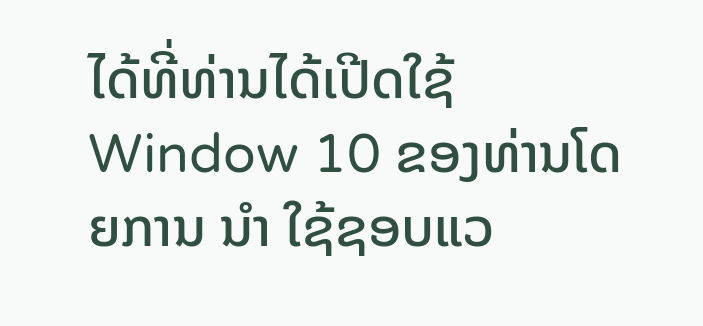ໄດ້ທີ່ທ່ານໄດ້ເປີດໃຊ້ Window 10 ຂອງທ່ານໂດຍການ ນຳ ໃຊ້ຊອບແວ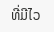ທີ່ມີໄວ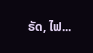ຣັດ, ໄຟ...